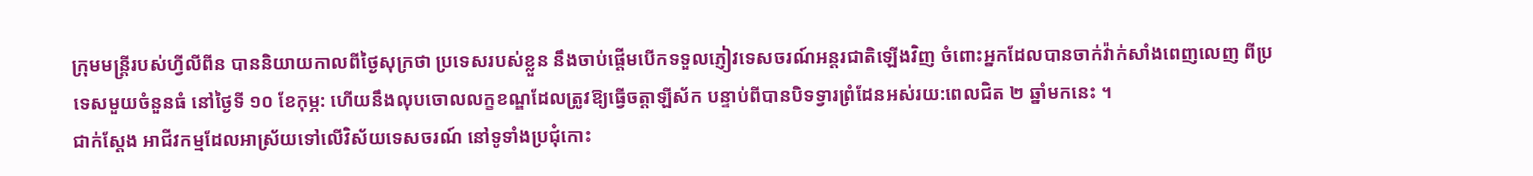ក្រុមមន្ត្រីរបស់ហ្វីលីពីន បាននិយាយកាលពីថ្ងៃសុក្រថា ប្រទេសរបស់ខ្លួន នឹងចាប់ផ្តើមបើកទទួលភ្ញៀវទេសចរណ៍អន្តរជាតិឡើងវិញ ចំពោះអ្នកដែលបានចាក់វ៉ាក់សាំងពេញលេញ ពីប្រទេសមួយចំនួនធំ នៅថ្ងៃទី ១០ ខែកុម្ភ: ហើយនឹងលុបចោលលក្ខខណ្ឌដែលត្រូវឱ្យធ្វើចត្តាឡីស័ក បន្ទាប់ពីបានបិទទ្វារព្រំដែនអស់រយ:ពេលជិត ២ ឆ្នាំមកនេះ ។
ជាក់ស្តែង អាជីវកម្មដែលអាស្រ័យទៅលើវិស័យទេសចរណ៍ នៅទូទាំងប្រជុំកោះ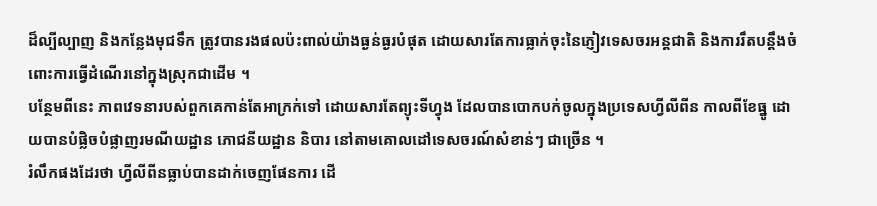ដ៏ល្បីល្បាញ និងកន្លែងមុជទឹក ត្រូវបានរងផលប៉ះពាល់យ៉ាងធ្ងន់ធ្ងរបំផុត ដោយសារតែការធ្លាក់ចុះនៃភ្ញៀវទេសចរអន្តជាតិ និងការរឹតបន្តឹងចំពោះការធ្វើដំណើរនៅក្នុងស្រុកជាដើម ។
បន្ថែមពីនេះ ភាពវេទនារបស់ពួកគេកាន់តែអាក្រក់ទៅ ដោយសារតែព្យុះទីហ្វុង ដែលបានបោកបក់ចូលក្នុងប្រទេសហ្វីលីពីន កាលពីខែធ្នូ ដោយបានបំផ្លិចបំផ្លាញរមណីយដ្ឋាន ភោជនីយដ្ឋាន និបារ នៅតាមគោលដៅទេសចរណ៍សំខាន់ៗ ជាច្រើន ។
រំលឹកផងដែរថា ហ្វីលីពីនធ្លាប់បានដាក់ចេញផែនការ ដើ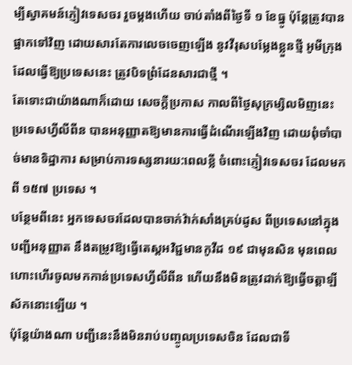ម្បីស្វាគមន៍ភ្ញៀវទេសចរ រួចម្តងហើយ ចាប់តាំងពីថ្ងៃទី ១ ខែធ្នូ ប៉ុន្តែត្រូវបានផ្អាកទៅវិញ ដោយសារតែការលេចចេញឡើង នូវវីរុសបម្លែងខ្លួនថ្មី អូមីក្រុង ដែលធ្វើឱ្យប្រទេសនេះ ត្រូវបិទព្រំដែនសារជាថ្មី ។
តែទោះជាយ៉ាងណាក៏ដោយ សេចក្តីប្រកាស កាលពីថ្ងៃសុក្រម្សិលមិញនេះ ប្រទេសហ្វីលីពីន បានអនុញ្ញាតឱ្យមានការធ្វើដំណើរឡើងវិញ ដោយពុំចាំបាច់មានទិដ្ឋាការ សម្រាប់ការទស្សនារយ:ពេលខ្លី ចំពោះភ្ញៀវទេសចរ ដែលមកពី ១៥៧ ប្រទេស ។
បន្ថែមពីនេះ អ្នកទេសចរដែលបានចាក់វ៉ាក់សាំងគ្រប់ដូស ពីប្រទេសនៅក្នុងបញ្ជីអនុញ្ញាត នឹងតម្រូវឱ្យធ្វើតេស្តអវិជ្ជមានកូវីដ ១៩ ជាមុនសិន មុនពេលហោះហើរចូលមកកាន់ប្រទេសហ្វីលីពីន ហើយនឹងមិនត្រូវដាក់ឱ្យធ្វើចត្តាឡីស័កនោះឡើយ ។
ប៉ុន្តែយ៉ាងណា បញ្ជីនេះនឹងមិនរាប់បញ្ចូលប្រទេសចិន ដែលជាទី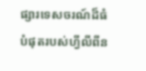ផ្សារទេសចរណ៍ដ៏ធំបំផុតរបស់ហ្វីលីពីន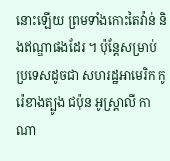នោះឡើយ ព្រមទាំងកោះតៃវ៉ាន់ និងឥណ្ឌាផងដែរ ។ ប៉ុន្តែសម្រាប់ប្រទេសដូចជា សហរដ្ឋអាមេរិក កូរ៉េខាងត្បូង ជប៉ុន អូស្រ្តាលី កាណា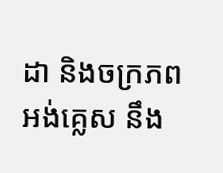ដា និងចក្រភពអង់គ្លេស នឹង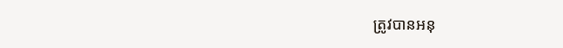ត្រូវបានអនុ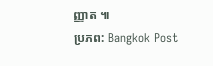ញ្ញាត ៕
ប្រភព: Bangkok Post